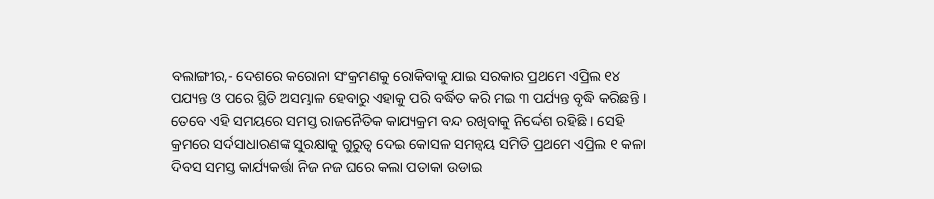ବଲାଙ୍ଗୀର,- ଦେଶରେ କରୋନା ସଂକ୍ରମଣକୁ ରୋକିବାକୁ ଯାଇ ସରକାର ପ୍ରଥମେ ଏପ୍ରିଲ ୧୪ ପଯ୍ୟନ୍ତ ଓ ପରେ ସ୍ଥିତି ଅସମ୍ଭାଳ ହେବାରୁ ଏହାକୁ ପରି ବର୍ଦ୍ଧିତ କରି ମଇ ୩ ପର୍ଯ୍ୟନ୍ତ ବୃଦ୍ଧି କରିଛନ୍ତି । ତେବେ ଏହି ସମୟରେ ସମସ୍ତ ରାଜନୈତିକ କାଯ୍ୟକ୍ରମ ବନ୍ଦ ରଖିବାକୁ ନିର୍ଦ୍ଦେଶ ରହିଛି । ସେହି କ୍ରମରେ ସର୍ଦସାଧାରଣଙ୍କ ସୁରକ୍ଷାକୁ ଗୁରୁତ୍ୱ ଦେଇ କୋସଳ ସମନ୍ୱୟ ସମିତି ପ୍ରଥମେ ଏପ୍ରିଲ ୧ କଳା ଦିବସ ସମସ୍ତ କାର୍ଯ୍ୟକର୍ତ୍ତା ନିଜ ନଜ ଘରେ କଲା ପତାକା ଉଡାଇ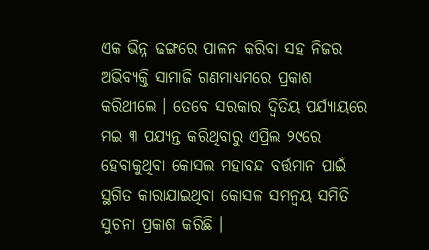ଏକ ଭିନ୍ନ ଢଙ୍ଗରେ ପାଳନ କରିବା ସହ ନିଜର ଅଭିବ୍ୟକ୍ତି ସାମାଜି ଗଣମାଧ୍ୟମରେ ପ୍ରକାଶ କରିଥୀଲେ । ତେବେ ସରକାର ଦ୍ୱିତିୟ ପର୍ଯ୍ୟାୟରେ ମଇ ୩ ପଯ୍ୟନ୍ତ କରିଥିବାରୁ ଏପ୍ରିଲ ୨୯ରେ ହେବାକୁଥିବା କୋସଲ ମହାବନ୍ଦ ବର୍ତ୍ତମାନ ପାଇଁ ସ୍ଥଗିତ କାରାଯାଇଥିବା କୋସଳ ସମନ୍ୱୟ ସମିତି ସୁଚନା ପ୍ରକାଶ କରିଛି ।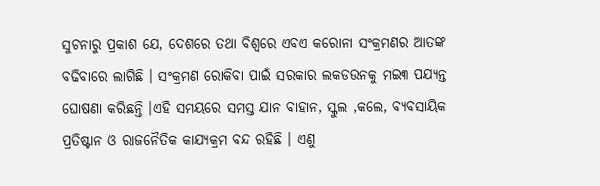ସୁଚନାରୁ ପ୍ରକାଶ ଯେ, ଦେଶରେ ତଥା ବିଶ୍ୱରେ ଏବଏ କରୋନା ସଂକ୍ରମଣର ଆତଙ୍କ ବଢିବାରେ ଲାଗିଛି । ସଂକ୍ରମଣ ରୋକିବା ପାଇଁ ସରକାର ଲକଡଉନକୁ ମଇ୩ ପଯ୍ୟନ୍ତ ଘୋଷଣା କରିଛନ୍ତି ।ଏହି ସମୟରେ ସମସ୍ତ ଯାନ ବାହାନ, ସ୍କୁଲ ,କଲେ, ବ୍ୟବସାୟିକ ପ୍ରତିଷ୍ଟାନ ଓ ରାଜନୈତିକ କାଯ୍ୟକ୍ରମ ବନ୍ଦ ରହିଛି । ଏଣୁ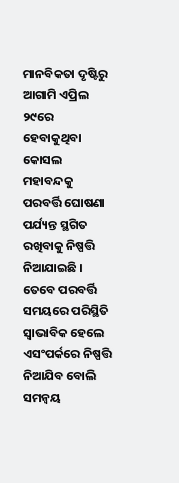ମାନବିକତା ଦୃଷ୍ଟିରୁ ଆଗାମି ଏପ୍ରିଲ ୨୯ରେ ହେବାକୁଥିବା କୋସଲ ମହାବନ୍ଦକୁ ପରବର୍ତ୍ତି ଘୋଷଣା ପର୍ଯ୍ୟନ୍ତ ସ୍ଥଗିତ ରଖିବାକୁ ନିଷ୍ପତ୍ତି ନିଆଯାଇଛି । ତେବେ ପରବର୍ତ୍ତି ସମୟରେ ପରିସ୍ଥିତି ସ୍ୱାଭାବିକ ହେଲେ ଏସଂପର୍କରେ ନିଷ୍ପତ୍ତି ନିଆଯିବ ବୋଲି ସମନ୍ୱୟ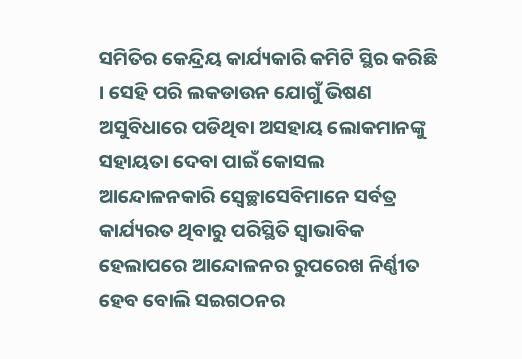ସମିତିର କେନ୍ଦ୍ରିୟ କାର୍ଯ୍ୟକାରି କମିଟି ସ୍ଥିର କରିଛି । ସେହି ପରି ଲକଡାଉନ ଯୋଗୁଁ ଭିଷଣ ଅସୁବିଧାରେ ପଡିଥିବା ଅସହାୟ ଲୋକମାନଙ୍କୁ ସହାୟତା ଦେବା ପାଇଁ କୋସଲ ଆନ୍ଦୋଳନକାରି ସ୍ୱେଚ୍ଛାସେବିମାନେ ସର୍ବତ୍ର କାର୍ଯ୍ୟରତ ଥିବାରୁ ପରିସ୍ଥିତି ସ୍ୱାଭାବିକ ହେଲାପରେ ଆନ୍ଦୋଳନର ରୁପରେଖ ନିର୍ଣ୍ଣୀତ ହେବ ବୋଲି ସଇଗଠନର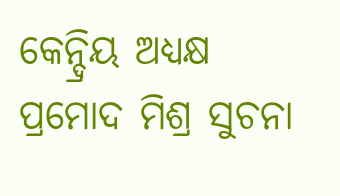କେନ୍ଦ୍ରିୟ ଅଧ୍ୟକ୍ଷ ପ୍ରମୋଦ ମିଶ୍ର ସୁଚନା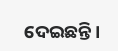ଦେଇଛନ୍ତି ।